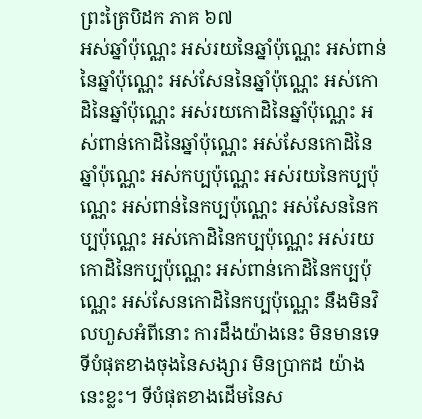ព្រះត្រៃបិដក ភាគ ៦៧
អស់ឆ្នាំប៉ុណ្ណេះ អស់រយនៃឆ្នាំប៉ុណ្ណេះ អស់ពាន់នៃឆ្នាំប៉ុណ្ណេះ អស់សែននៃឆ្នាំប៉ុណ្ណេះ អស់កោដិនៃឆ្នាំប៉ុណ្ណេះ អស់រយកោដិនៃឆ្នាំប៉ុណ្ណេះ អស់ពាន់កោដិនៃឆ្នាំប៉ុណ្ណេះ អស់សែនកោដិនៃឆ្នាំប៉ុណ្ណេះ អស់កប្បប៉ុណ្ណេះ អស់រយនៃកប្បប៉ុណ្ណេះ អស់ពាន់នៃកប្បប៉ុណ្ណេះ អស់សែននៃកប្បប៉ុណ្ណេះ អស់កោដិនៃកប្បប៉ុណ្ណេះ អស់រយកោដិនៃកប្បប៉ុណ្ណេះ អស់ពាន់កោដិនៃកប្បប៉ុណ្ណេះ អស់សែនកោដិនៃកប្បប៉ុណ្ណេះ នឹងមិនវិលហួសអំពីនោះ ការដឹងយ៉ាងនេះ មិនមានទេ ទីបំផុតខាងចុងនៃសង្សារ មិនប្រាកដ យ៉ាងនេះខ្លះ។ ទីបំផុតខាងដើមនៃស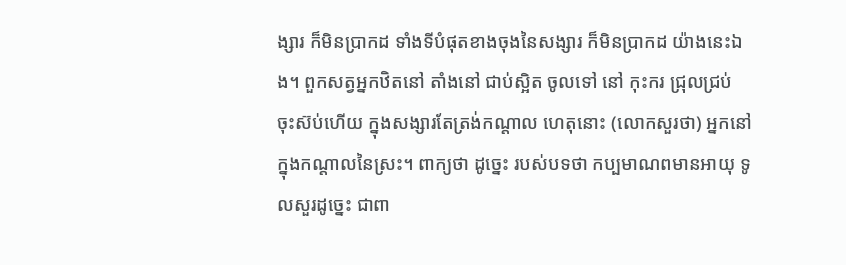ង្សារ ក៏មិនប្រាកដ ទាំងទីបំផុតខាងចុងនៃសង្សារ ក៏មិនប្រាកដ យ៉ាងនេះឯង។ ពួកសត្វអ្នកឋិតនៅ តាំងនៅ ជាប់ស្អិត ចូលទៅ នៅ កុះករ ជ្រុលជ្រប់ ចុះស៊ប់ហើយ ក្នុងសង្សារតែត្រង់កណ្តាល ហេតុនោះ (លោកសួរថា) អ្នកនៅក្នុងកណ្តាលនៃស្រះ។ ពាក្យថា ដូច្នេះ របស់បទថា កប្បមាណពមានអាយុ ទូលសួរដូច្នេះ ជាពា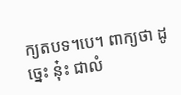ក្យតបទ។បេ។ ពាក្យថា ដូច្នេះ នុ៎ះ ជាលំ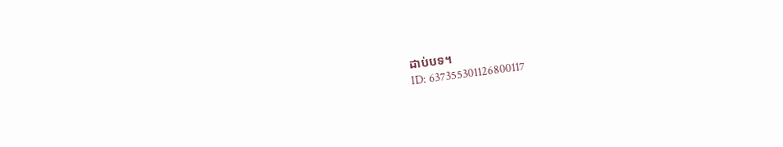ដាប់បទ។
ID: 637355301126800117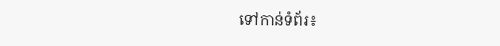ទៅកាន់ទំព័រ៖